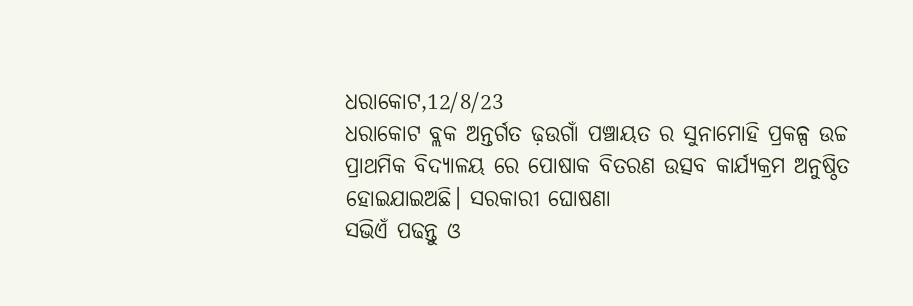ଧରାକୋଟ,12/8/23
ଧରାକୋଟ ବ୍ଲକ ଅନ୍ତର୍ଗତ ଢ଼ଉଗାଁ ପଞ୍ଚାୟତ ର ସୁନାମୋହି ପ୍ରକଳ୍ପ ଉଚ୍ଚ ପ୍ରାଥମିକ ବିଦ୍ୟାଳୟ ରେ ପୋଷାକ ବିତରଣ ଉତ୍ସବ କାର୍ଯ୍ୟକ୍ରମ ଅନୁଷ୍ଠିତ ହୋଇଯାଇଅଛି। ସରକାରୀ ଘୋଷଣା
ସଭିଏଁ ପଢନ୍ତୁ ଓ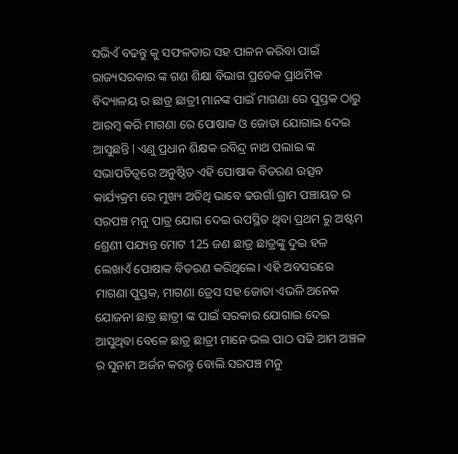ସଭିଏଁ ବଢନ୍ତୁ କୁ ସଫଳତାର ସହ ପାଳନ କରିବା ପାଇଁ ରାଜ୍ୟସରକାର ଙ୍କ ଗଣ ଶିକ୍ଷା ବିଭାଗ ପ୍ରତେକ ପ୍ରାଥମିକ ବିଦ୍ୟାଳୟ ର ଛାତ୍ର ଛାତ୍ରୀ ମାନଙ୍କ ପାଇଁ ମାଗଣା ରେ ପୁସ୍ତକ ଠାରୁ ଆରମ୍ବ କରି ମାଗଣା ରେ ପୋଷାକ ଓ ଜୋତା ଯୋଗାଇ ଦେଇ ଆସୁଛନ୍ତି l ଏଣୁ ପ୍ରଧାନ ଶିକ୍ଷକ ରବିନ୍ଦ୍ର ନାଥ ପଲାଇ ଙ୍କ ସଭାପତିତ୍ବରେ ଅନୁଷ୍ଠିତ ଏହି ପୋଷାକ ବିତରଣ ଉତ୍ସବ କାର୍ଯ୍ୟକ୍ରମ ରେ ମୁଖ୍ୟ ଅତିଥି ଭାବେ ଢଉଗାଁ ଗ୍ରାମ ପଞ୍ଚାୟତ ର ସରପଞ୍ଚ ମନୁ ପାତ୍ର ଯୋଗ ଦେଇ ଉପସ୍ଥିତ ଥିବା ପ୍ରଥମ ରୁ ଅଷ୍ଟମ ଶ୍ରେଣୀ ପଯ୍ୟନ୍ତ ମୋଟ 125 ଜଣ ଛାତ୍ର ଛାତ୍ରଙ୍କୁ ଦୁଇ ହଳ ଲେଖାଏଁ ପୋଷାକ ବିତରଣ କରିଥିଲେ। ଏହି ଅବସରରେ ମାଗଣା ପୁସ୍ତକ, ମାଗଣା ଡ୍ରେସ ସହ ଜୋତା ଏଭଳି ଅନେକ ଯୋଜନା ଛାତ୍ର ଛାତ୍ରୀ ଙ୍କ ପାଇଁ ସରକାର ଯୋଗାଇ ଦେଇ ଆସୁଥିବା ବେଳେ ଛାତ୍ର ଛାତ୍ରୀ ମାନେ ଭଲ ପାଠ ପଢି ଆମ ଅଞ୍ଚଳ ର ସୁନାମ ଅର୍ଜନ କରନ୍ତୁ ବୋଲି ସରପଞ୍ଚ ମନୁ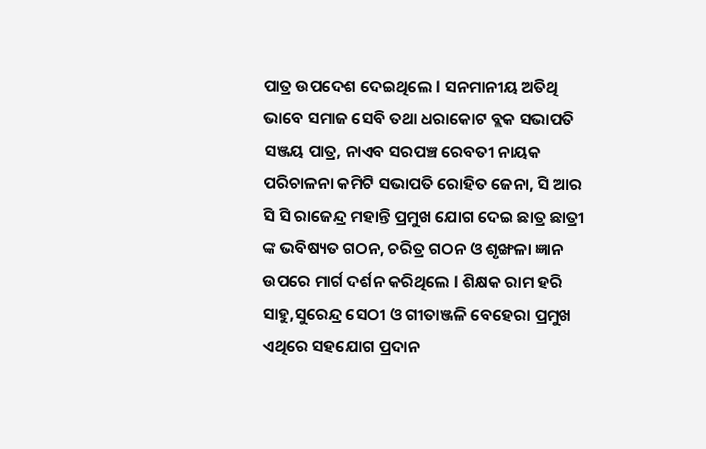ପାତ୍ର ଉପଦେଶ ଦେଇଥିଲେ l ସନମାନୀୟ ଅତିଥି ଭାବେ ସମାଜ ସେବି ତଥା ଧରାକୋଟ ବ୍ଲକ ସଭାପତି ସଞ୍ଜୟ ପାତ୍ର, ନାଏବ ସରପଞ୍ଚ ରେବତୀ ନାୟକ ପରିଚାଳନା କମିଟି ସଭାପତି ରୋହିତ ଜେନା, ସି ଆର ସି ସି ରାଜେନ୍ଦ୍ର ମହାନ୍ତି ପ୍ରମୁଖ ଯୋଗ ଦେଇ ଛାତ୍ର ଛାତ୍ରୀ ଙ୍କ ଭବିଷ୍ୟତ ଗଠନ, ଚରିତ୍ର ଗଠନ ଓ ଶୃଙ୍ଖଳା ଜ୍ଞାନ ଉପରେ ମାର୍ଗ ଦର୍ଶନ କରିଥିଲେ l ଶିକ୍ଷକ ରାମ ହରି ସାହୁ,ସୁରେନ୍ଦ୍ର ସେଠୀ ଓ ଗୀତାଞ୍ଜଳି ବେହେରା ପ୍ରମୁଖ ଏଥିରେ ସହଯୋଗ ପ୍ରଦାନ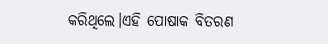କରିଥିଲେ।ଏହି ପୋଷାକ ବିତରଣ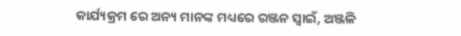କାର୍ଯ୍ୟକ୍ରମ ରେ ଅନ୍ୟ ମାନଙ୍କ ମଧ୍ୟରେ ରଞ୍ଜନ ସ୍ୱାଇଁ, ଅଞ୍ଜଳି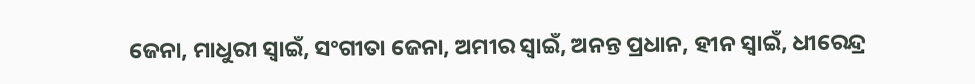ଜେନା, ମାଧୁରୀ ସ୍ୱାଇଁ, ସଂଗୀତା ଜେନା, ଅମୀର ସ୍ୱାଇଁ, ଅନନ୍ତ ପ୍ରଧାନ, ହୀନ ସ୍ୱାଇଁ, ଧୀରେନ୍ଦ୍ର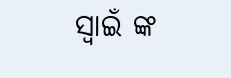ସ୍ୱାଇଁ ଙ୍କ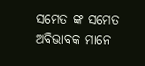ସମେତ ଙ୍କ ସମେତ ଅବିଭାବକ ମାନେ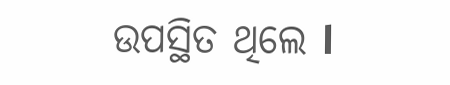ଉପସ୍ଥିତ ଥିଲେ l